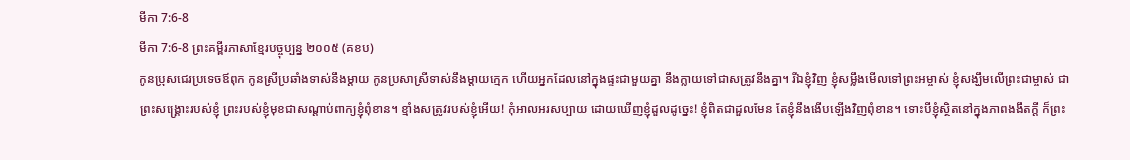មីកា 7:6-8
មីកា 7:6-8 ព្រះគម្ពីរភាសាខ្មែរបច្ចុប្បន្ន ២០០៥ (គខប)
កូនប្រុសជេរប្រទេចឪពុក កូនស្រីប្រឆាំងទាស់នឹងម្ដាយ កូនប្រសាស្រីទាស់នឹងម្ដាយក្មេក ហើយអ្នកដែលនៅក្នុងផ្ទះជាមួយគ្នា នឹងក្លាយទៅជាសត្រូវនឹងគ្នា។ រីឯខ្ញុំវិញ ខ្ញុំសម្លឹងមើលទៅព្រះអម្ចាស់ ខ្ញុំសង្ឃឹមលើព្រះជាម្ចាស់ ជាព្រះសង្គ្រោះរបស់ខ្ញុំ ព្រះរបស់ខ្ញុំមុខជាសណ្ដាប់ពាក្យខ្ញុំពុំខាន។ ខ្មាំងសត្រូវរបស់ខ្ញុំអើយ! កុំអាលអរសប្បាយ ដោយឃើញខ្ញុំដួលដូច្នេះ! ខ្ញុំពិតជាដួលមែន តែខ្ញុំនឹងងើបឡើងវិញពុំខាន។ ទោះបីខ្ញុំស្ថិតនៅក្នុងភាពងងឹតក្ដី ក៏ព្រះ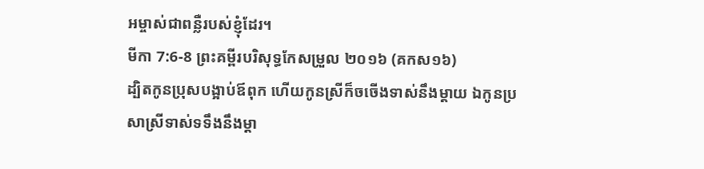អម្ចាស់ជាពន្លឺរបស់ខ្ញុំដែរ។
មីកា 7:6-8 ព្រះគម្ពីរបរិសុទ្ធកែសម្រួល ២០១៦ (គកស១៦)
ដ្បិតកូនប្រុសបង្អាប់ឪពុក ហើយកូនស្រីក៏ចចើងទាស់នឹងម្តាយ ឯកូនប្រសាស្រីទាស់ទទឹងនឹងម្តា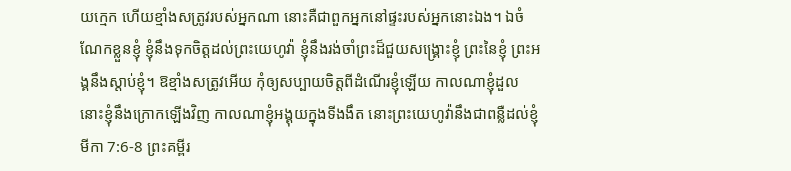យក្មេក ហើយខ្មាំងសត្រូវរបស់អ្នកណា នោះគឺជាពួកអ្នកនៅផ្ទះរបស់អ្នកនោះឯង។ ឯចំណែកខ្លួនខ្ញុំ ខ្ញុំនឹងទុកចិត្តដល់ព្រះយេហូវ៉ា ខ្ញុំនឹងរង់ចាំព្រះដ៏ជួយសង្គ្រោះខ្ញុំ ព្រះនៃខ្ញុំ ព្រះអង្គនឹងស្តាប់ខ្ញុំ។ ឱខ្មាំងសត្រូវអើយ កុំឲ្យសប្បាយចិត្តពីដំណើរខ្ញុំឡើយ កាលណាខ្ញុំដួល នោះខ្ញុំនឹងក្រោកឡើងវិញ កាលណាខ្ញុំអង្គុយក្នុងទីងងឹត នោះព្រះយេហូវ៉ានឹងជាពន្លឺដល់ខ្ញុំ
មីកា 7:6-8 ព្រះគម្ពីរ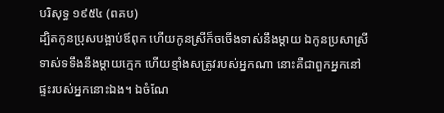បរិសុទ្ធ ១៩៥៤ (ពគប)
ដ្បិតកូនប្រុសបង្អាប់ឪពុក ហើយកូនស្រីក៏ចចើងទាស់នឹងម្តាយ ឯកូនប្រសាស្រីទាស់ទទឹងនឹងម្តាយក្មេក ហើយខ្មាំងសត្រូវរបស់អ្នកណា នោះគឺជាពួកអ្នកនៅផ្ទះរបស់អ្នកនោះឯង។ ឯចំណែ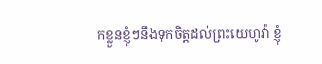កខ្លួនខ្ញុំៗនឹងទុកចិត្តដល់ព្រះយេហូវ៉ា ខ្ញុំ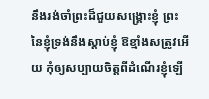នឹងរង់ចាំព្រះដ៏ជួយសង្គ្រោះខ្ញុំ ព្រះនៃខ្ញុំទ្រង់នឹងស្តាប់ខ្ញុំ ឱខ្មាំងសត្រូវអើយ កុំឲ្យសប្បាយចិត្តពីដំណើរខ្ញុំឡើ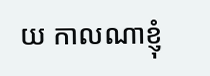យ កាលណាខ្ញុំ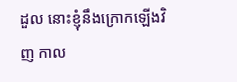ដួល នោះខ្ញុំនឹងក្រោកឡើងវិញ កាល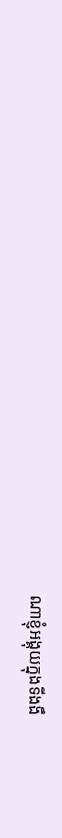ណាខ្ញុំអង្គុយក្នុងទីងងឹ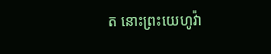ត នោះព្រះយេហូវ៉ា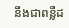នឹងជាពន្លឺដ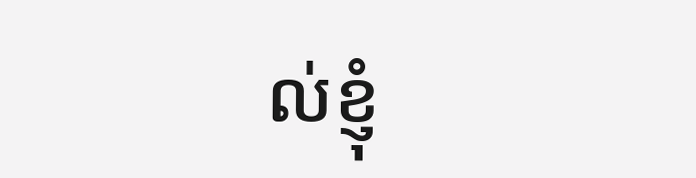ល់ខ្ញុំ